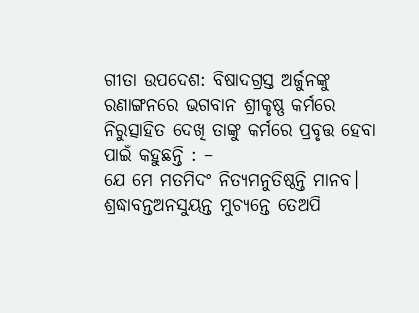ଗୀତା ଉପଦେଶ: ବିଷାଦଗ୍ରସ୍ତ ଅର୍ଜୁନଙ୍କୁ ରଣାଙ୍ଗନରେ ଭଗବାନ ଶ୍ରୀକୃଷ୍ଣ କର୍ମରେ ନିରୁତ୍ସାହିତ ଦେଖି ତାଙ୍କୁ କର୍ମରେ ପ୍ରବୃତ୍ତ ହେବା ପାଇଁ କହୁଛନ୍ତି : –
ଯେ ମେ ମତମିଦଂ ନିତ୍ୟମନୁତିଷ୍ଠନ୍ତି ମାନବ।
ଶ୍ରଦ୍ଧାବନ୍ତଅନସୁୟନ୍ତ ମୁଚ୍ୟନ୍ତେ ତେଅପି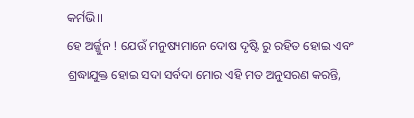କର୍ମଭି।।
ହେ ଅର୍ଜ୍ଜୁନ ! ଯେଉଁ ମନୁଷ୍ୟମାନେ ଦୋଷ ଦୃଷ୍ଟି ରୁ ରହିତ ହୋଇ ଏବଂ ଶ୍ରଦ୍ଧାଯୁକ୍ତ ହୋଇ ସଦା ସର୍ବଦା ମୋର ଏହି ମତ ଅନୁସରଣ କରନ୍ତି,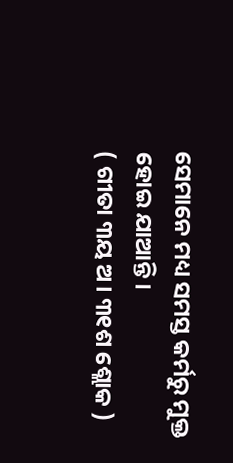ସେମାନେ ମଧ୍ୟ ସମସ୍ତ କର୍ମରୁ ମୁକ୍ତ ହୋଇ ଯାଆନ୍ତି।
( ଗୀତା ୩ୟ ଅ। ୩୧ଶ ଶ୍ଲୋକ )